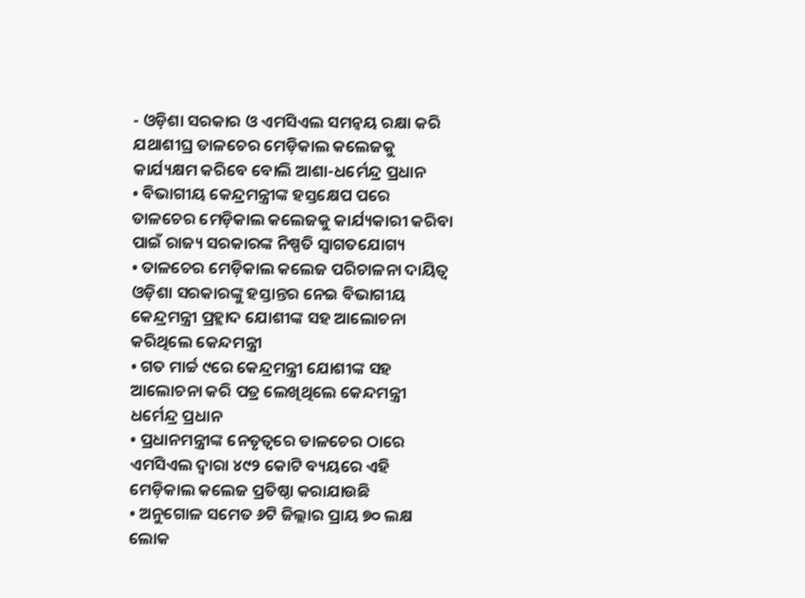- ଓଡ଼ିଶା ସରକାର ଓ ଏମସିଏଲ ସମନ୍ୱୟ ରକ୍ଷା କରି ଯଥାଶୀଘ୍ର ତାଳଚେର ମେଡ଼ିକାଲ କଲେଜକୁ କାର୍ଯ୍ୟକ୍ଷମ କରିବେ ବୋଲି ଆଶା-ଧର୍ମେନ୍ଦ୍ର ପ୍ରଧାନ
• ବିଭାଗୀୟ କେନ୍ଦ୍ରମନ୍ତ୍ରୀଙ୍କ ହସ୍ତକ୍ଷେପ ପରେ ତାଳଚେର ମେଡ଼ିକାଲ କଲେଜକୁ କାର୍ଯ୍ୟକାରୀ କରିବା ପାଇଁ ରାଜ୍ୟ ସରକାରଙ୍କ ନିଷ୍ପତି ସ୍ୱାଗତଯୋଗ୍ୟ
• ତାଳଚେର ମେଡ଼ିକାଲ କଲେଜ ପରିଚାଳନା ଦାୟିତ୍ୱ ଓଡ଼ିଶା ସରକାରଙ୍କୁ ହସ୍ତାନ୍ତର ନେଇ ବିଭାଗୀୟ କେନ୍ଦ୍ରମନ୍ତ୍ରୀ ପ୍ରହ୍ଲାଦ ଯୋଶୀଙ୍କ ସହ ଆଲୋଚନା କରିଥିଲେ କେନ୍ଦମନ୍ତ୍ରୀ
• ଗତ ମାର୍ଚ୍ଚ ୯ରେ କେନ୍ଦ୍ରମନ୍ତ୍ରୀ ଯୋଶୀଙ୍କ ସହ ଆଲୋଚନା କରି ପତ୍ର ଲେଖିଥିଲେ କେନ୍ଦମନ୍ତ୍ରୀ ଧର୍ମେନ୍ଦ୍ର ପ୍ରଧାନ
• ପ୍ରଧାନମନ୍ତ୍ରୀଙ୍କ ନେତୃତ୍ୱରେ ତାଳଚେର ଠାରେ ଏମସିଏଲ ଦ୍ୱାରା ୪୯୨ କୋଟି ବ୍ୟୟରେ ଏହି ମେଡ଼ିକାଲ କଲେଜ ପ୍ରତିଷ୍ଠା କରାଯାଉଛି
• ଅନୁଗୋଳ ସମେତ ୬ଟି ଜିଲ୍ଲାର ପ୍ରାୟ ୭୦ ଲକ୍ଷ ଲୋକ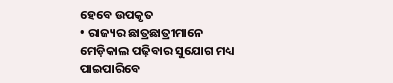ହେବେ ଉପକୃତ
• ରାଜ୍ୟର ଛାତ୍ରଛାତ୍ରୀମାନେ ମେଡ଼ିକାଲ ପଢ଼ିବାର ସୁଯୋଗ ମଧ୍ୟ ପାଇପାରିବେ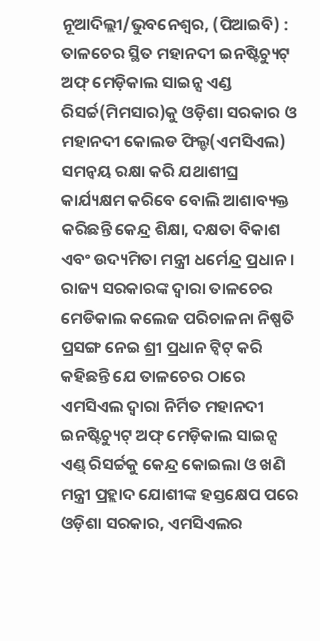ନୂଆଦିଲ୍ଲୀ/ଭୁବନେଶ୍ୱର, (ପିଆଇବି) : ତାଳଚେର ସ୍ଥିତ ମହାନଦୀ ଇନଷ୍ଟିଚ୍ୟୁଟ୍ ଅଫ୍ ମେଡ଼ିକାଲ ସାଇନ୍ସ ଏଣ୍ଡ ରିସର୍ଚ୍ଚ(ମିମସାର)କୁ ଓଡ଼ିଶା ସରକାର ଓ ମହାନଦୀ କୋଲଡ ଫିଲ୍ଡ(ଏମସିଏଲ) ସମନ୍ୱୟ ରକ୍ଷା କରି ଯଥାଶୀଘ୍ର କାର୍ଯ୍ୟକ୍ଷମ କରିବେ ବୋଲି ଆଶାବ୍ୟକ୍ତ କରିଛନ୍ତି କେନ୍ଦ୍ର ଶିକ୍ଷା, ଦକ୍ଷତା ବିକାଶ ଏବଂ ଉଦ୍ୟମିତା ମନ୍ତ୍ରୀ ଧର୍ମେନ୍ଦ୍ର ପ୍ରଧାନ ।
ରାଜ୍ୟ ସରକାରଙ୍କ ଦ୍ୱାରା ତାଳଚେର ମେଡିକାଲ କଲେଜ ପରିଚାଳନା ନିଷ୍ପତି ପ୍ରସଙ୍ଗ ନେଇ ଶ୍ରୀ ପ୍ରଧାନ ଟ୍ୱିଟ୍ କରି କହିଛନ୍ତି ଯେ ତାଳଚେର ଠାରେ ଏମସିଏଲ ଦ୍ୱାରା ନିର୍ମିତ ମହାନଦୀ ଇନଷ୍ଟିଚ୍ୟୁଟ୍ ଅଫ୍ ମେଡ଼ିକାଲ ସାଇନ୍ସ ଏଣ୍ଡ୍ ରିସର୍ଚ୍ଚକୁ କେନ୍ଦ୍ର କୋଇଲା ଓ ଖଣି ମନ୍ତ୍ରୀ ପ୍ରହ୍ଲାଦ ଯୋଶୀଙ୍କ ହସ୍ତକ୍ଷେପ ପରେ ଓଡ଼ିଶା ସରକାର, ଏମସିଏଲର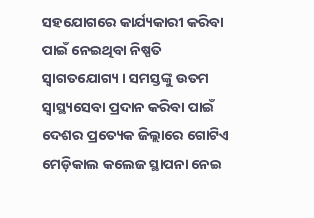ସହଯୋଗରେ କାର୍ଯ୍ୟକାରୀ କରିବା ପାଇଁ ନେଇଥିବା ନିଷ୍ପତି ସ୍ୱାଗତଯୋଗ୍ୟ । ସମସ୍ତଙ୍କୁ ଉତମ ସ୍ୱାସ୍ଥ୍ୟସେବା ପ୍ରଦାନ କରିବା ପାଇଁ ଦେଶର ପ୍ରତ୍ୟେକ ଜିଲ୍ଲାରେ ଗୋଟିଏ ମେଡ଼ିକାଲ କଲେଜ ସ୍ଥାପନା ନେଇ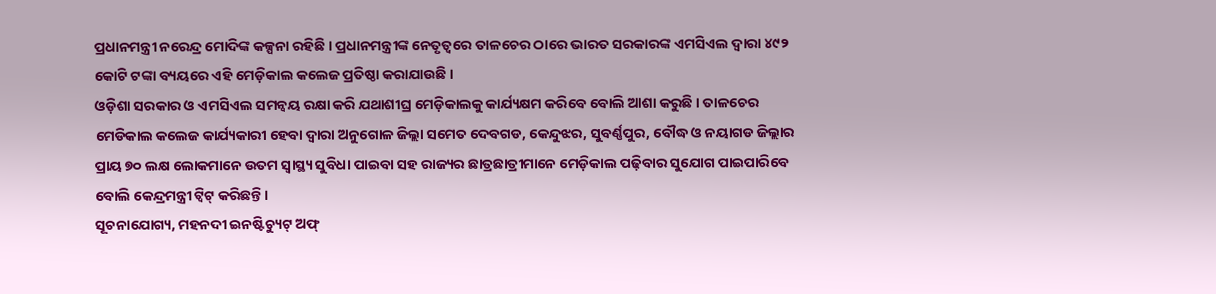ପ୍ରଧାନମନ୍ତ୍ରୀ ନରେନ୍ଦ୍ର ମୋଦିଙ୍କ କଳ୍ପନା ରହିଛି । ପ୍ରଧାନମନ୍ତ୍ରୀଙ୍କ ନେତୃତ୍ୱରେ ତାଳଚେର ଠାରେ ଭାରତ ସରକାରଙ୍କ ଏମସିଏଲ ଦ୍ୱାରା ୪୯୨ କୋଟି ଟଙ୍କା ବ୍ୟୟରେ ଏହି ମେଡ଼ିକାଲ କଲେଜ ପ୍ରତିଷ୍ଠା କରାଯାଉଛି ।
ଓଡ଼ିଶା ସରକାର ଓ ଏମସିଏଲ ସମନ୍ୱୟ ରକ୍ଷା କରି ଯଥାଶୀଘ୍ର ମେଡ଼ିକାଲକୁ କାର୍ଯ୍ୟକ୍ଷମ କରିବେ ବୋଲି ଆଶା କରୁଛି । ତାଳଚେର ମେଡିକାଲ କଲେଜ କାର୍ଯ୍ୟକାରୀ ହେବା ଦ୍ୱାରା ଅନୁଗୋଳ ଜିଲ୍ଲା ସମେତ ଦେବଗଡ, କେନ୍ଦୁଝର, ସୁବର୍ଣ୍ଣପୁର, ବୌଦ୍ଧ ଓ ନୟାଗଡ ଜିଲ୍ଲାର ପ୍ରାୟ ୭୦ ଲକ୍ଷ ଲୋକମାନେ ଉତମ ସ୍ୱାସ୍ଥ୍ୟ ସୁବିଧା ପାଇବା ସହ ରାଜ୍ୟର ଛାତ୍ରଛାତ୍ରୀମାନେ ମେଡ଼ିକାଲ ପଢ଼ିବାର ସୁଯୋଗ ପାଇପାରିବେ ବୋଲି କେନ୍ଦ୍ରମନ୍ତ୍ରୀ ଟ୍ୱିଟ୍ କରିଛନ୍ତି ।
ସୂଚନାଯୋଗ୍ୟ, ମହନଦୀ ଇନଷ୍ଟିଚ୍ୟୁଟ୍ ଅଫ୍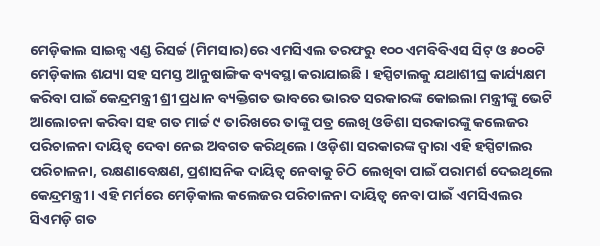ମେଡ଼ିକାଲ ସାଇନ୍ସ ଏଣ୍ଡ ରିସର୍ଚ୍ଚ (ମିମସାର)ରେ ଏମସିଏଲ ତରଫରୁ ୧୦୦ ଏମବିବିଏସ ସିଟ୍ ଓ ୫୦୦ଟି ମେଡ଼ିକାଲ ଶଯ୍ୟା ସହ ସମସ୍ତ ଆନୁଷାଙ୍ଗିକ ବ୍ୟବସ୍ଥା କରାଯାଇଛି । ହସ୍ପିଟାଲକୁ ଯଥାଶୀଘ୍ର କାର୍ଯ୍ୟକ୍ଷମ କରିବା ପାଇଁ କେନ୍ଦ୍ରମନ୍ତ୍ରୀ ଶ୍ରୀ ପ୍ରଧାନ ବ୍ୟକ୍ତିଗତ ଭାବରେ ଭାରତ ସରକାରଙ୍କ କୋଇଲା ମନ୍ତ୍ରୀଙ୍କୁ ଭେଟି ଆଲୋଚନା କରିବା ସହ ଗତ ମାର୍ଚ୍ଚ ୯ ତାରିଖରେ ତାଙ୍କୁ ପତ୍ର ଲେଖି ଓଡିଶା ସରକାରଙ୍କୁ କଲେଜର ପରିଚାଳନା ଦାୟିତ୍ୱ ଦେବା ନେଇ ଅବଗତ କରିଥିଲେ । ଓଡ଼ିଶା ସରକାରଙ୍କ ଦ୍ୱାରା ଏହି ହସ୍ପିଟାଲର ପରିଚାଳନା, ରକ୍ଷଣାବେକ୍ଷଣ, ପ୍ରଶାସନିକ ଦାୟିତ୍ୱ ନେବାକୁ ଚିଠି ଲେଖିବା ପାଇଁ ପରାମର୍ଶ ଦେଇଥିଲେ କେନ୍ଦ୍ରମନ୍ତ୍ରୀ । ଏହି ମର୍ମରେ ମେଡ଼ିକାଲ କଲେଜର ପରିଚାଳନା ଦାୟିତ୍ୱ ନେବା ପାଇଁ ଏମସିଏଲର ସିଏମଡ଼ି ଗତ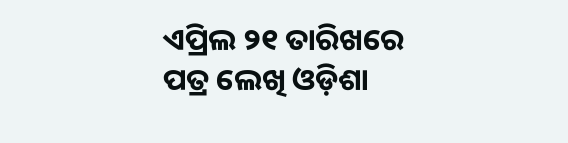ଏପ୍ରିଲ ୨୧ ତାରିଖରେ ପତ୍ର ଲେଖି ଓଡ଼ିଶା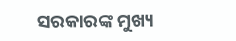ସରକାରଙ୍କ ମୁଖ୍ୟ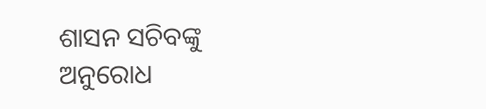ଶାସନ ସଚିବଙ୍କୁ ଅନୁରୋଧ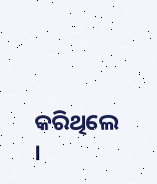କରିଥିଲେ ।